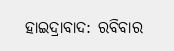ହାଇଦ୍ରାବାଦ: ରବିବାର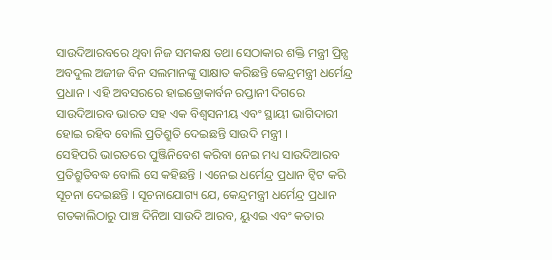ସାଉଦିଆରବରେ ଥିବା ନିଜ ସମକକ୍ଷ ତଥା ସେଠାକାର ଶକ୍ତି ମନ୍ତ୍ରୀ ପ୍ରିନ୍ସ ଅବଦୁଲ ଅଜୀଜ ବିନ ସଲମାନଙ୍କୁ ସାକ୍ଷାତ କରିଛନ୍ତି କେନ୍ଦ୍ରମନ୍ତ୍ରୀ ଧର୍ମେନ୍ଦ୍ର ପ୍ରଧାନ । ଏହି ଅବସରରେ ହାଇଡ୍ରୋକାର୍ବନ ରପ୍ତାନୀ ଦିଗରେ ସାଉଦିଆରବ ଭାରତ ସହ ଏକ ବିଶ୍ବସନୀୟ ଏବଂ ସ୍ଥାୟୀ ଭାଗିଦାରୀ ହୋଇ ରହିବ ବୋଲି ପ୍ରତିଶ୍ରୁତି ଦେଇଛନ୍ତି ସାଉଦି ମନ୍ତ୍ରୀ ।
ସେହିପରି ଭାରତରେ ପୁଞ୍ଜିନିବେଶ କରିବା ନେଇ ମଧ୍ୟ ସାଉଦିଆରବ ପ୍ରତିଶ୍ରୁତିବଦ୍ଧ ବୋଲି ସେ କହିଛନ୍ତି । ଏନେଇ ଧର୍ମେନ୍ଦ୍ର ପ୍ରଧାନ ଟ୍ବିଟ କରି ସୂଚନା ଦେଇଛନ୍ତି । ସୂଚନାଯୋଗ୍ୟ ଯେ, କେନ୍ଦ୍ରମନ୍ତ୍ରୀ ଧର୍ମେନ୍ଦ୍ର ପ୍ରଧାନ ଗତକାଲିଠାରୁ ପାଞ୍ଚ ଦିନିଆ ସାଉଦି ଆରବ, ୟୁଏଇ ଏବଂ କତାର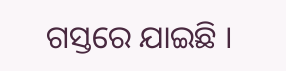ଗସ୍ତରେ ଯାଇଛି ।